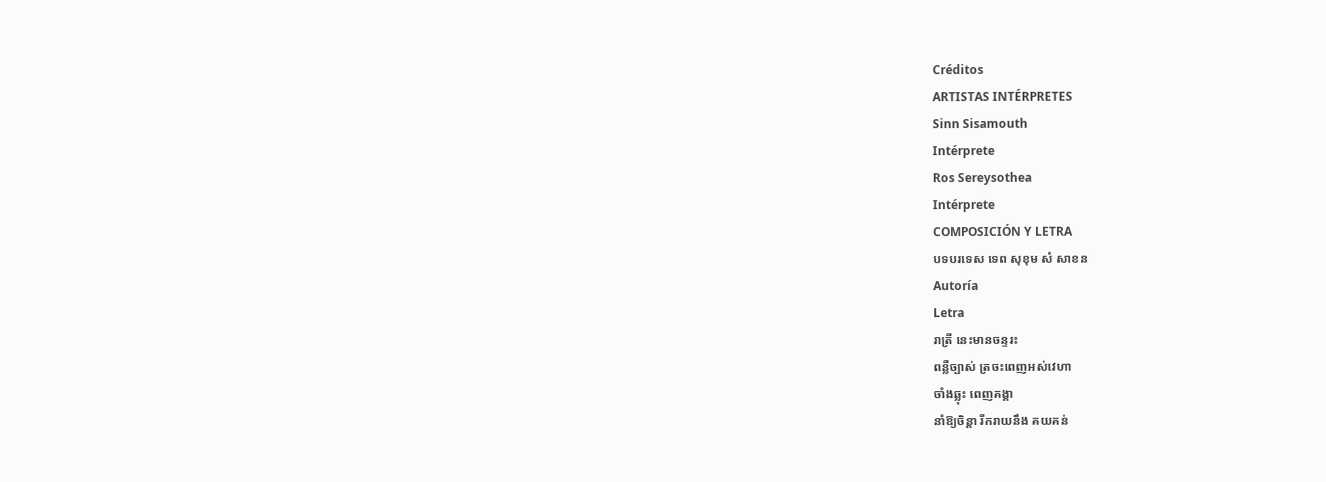Créditos
ARTISTAS INTÉRPRETES
Sinn Sisamouth
Intérprete
Ros Sereysothea
Intérprete
COMPOSICIÓN Y LETRA
បទបរទេស ទេព សុខុម សំ សាខន
Autoría
Letra
រាត្រី នេះមានចន្ទរះ
ពន្លឺច្បាស់ ត្រចះពេញអស់វេហា
ចាំងឆ្លុះ ពេញគង្គា
នាំឱ្យចិន្ដា រីករាយនឹង គយគន់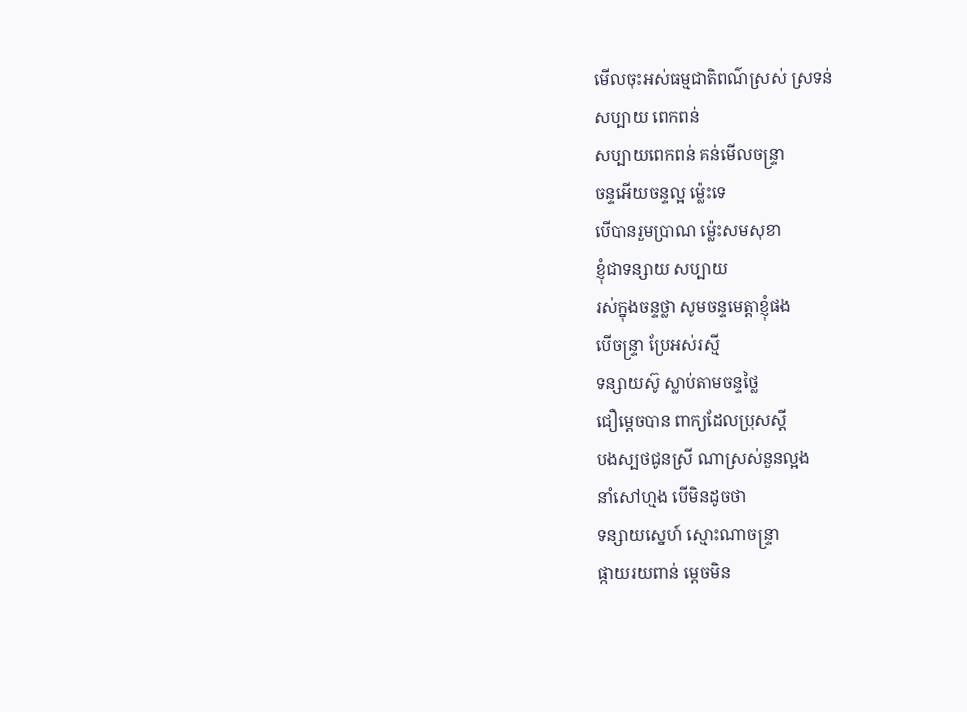មើលចុះអស់ធម្មជាតិពណ៌ស្រស់ ស្រទន់
សប្បាយ ពេកពន់
សប្បាយពេកពន់ គន់មើលចន្ទ្រា
ចន្ទអើយចន្ទល្អ ម្ល៉េះទេ
បើបានរួមប្រាណ ម្ល៉េះសមសុខា
ខ្ញុំជាទន្សាយ សប្បាយ
រស់ក្នុងចន្ទថ្លា សូមចន្ទមេត្តាខ្ញុំផង
បើចន្ទ្រា ប្រែអស់រស្មី
ទន្សាយស៊ូ ស្លាប់តាមចន្ទថ្លៃ
ជឿម្ដេចបាន ពាក្យដែលប្រុសស្តី
បងស្បថជូនស្រី ណាស្រស់នួនល្អង
នាំសៅហ្មង បើមិនដូចថា
ទន្សាយស្នេហ៍ ស្មោះណាចន្រ្ទា
ផ្កាយរយពាន់ ម្ដេចមិន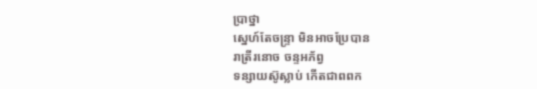ប្រាថ្នា
ស្នេហ៍តែចន្រ្ទា មិនអាចប្រែបាន
រាត្រីរនោច ចន្ទអភ័ព្វ
ទន្សាយស៊ូស្លាប់ កើតជាពពក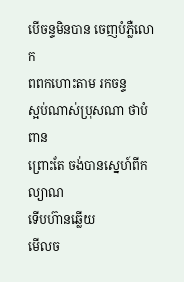បើចន្ទមិនបាន ចេញបំភ្លឺលោក
ពពកហោះតាម រកចន្ទ
ស្អប់ណាស់ប្រុសណា ថាបំពាន
ព្រោះតែ ចង់បានស្នេហ៍ពីកល្យាណ
ទើបហ៊ានឆ្លើយ
មើលច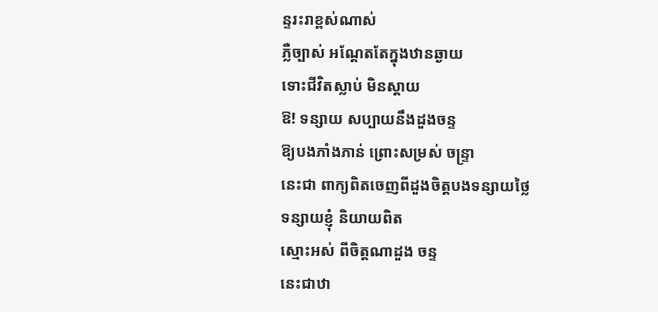ន្ទរះរាខ្ពស់ណាស់
ភ្លឺច្បាស់ អណ្ដែតតែក្នុងឋានឆ្ងាយ
ទោះជីវិតស្លាប់ មិនស្ដាយ
ឱ! ទន្សាយ សប្បាយនឹងដួងចន្ទ
ឱ្យបងភាំងភាន់ ព្រោះសម្រស់ ចន្រ្ទា
នេះជា ពាក្យពិតចេញពីដួងចិត្តបងទន្សាយថ្លៃ
ទន្សាយខ្ញុំ និយាយពិត
ស្មោះអស់ ពីចិត្តណាដួង ចន្ទ
នេះជាឋា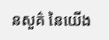នសួគ៌ នៃយើង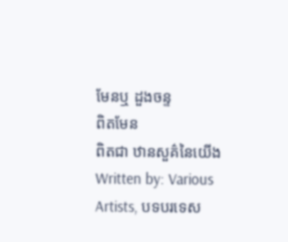មែនឬ ដួងចន្ទ
ពិតមែន
ពិតជា ឋានសួគ៌នៃយើង
Written by: Various Artists, បទបរទេស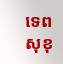ទេព សុខុ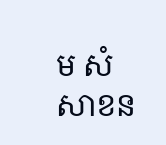ម សំ សាខន